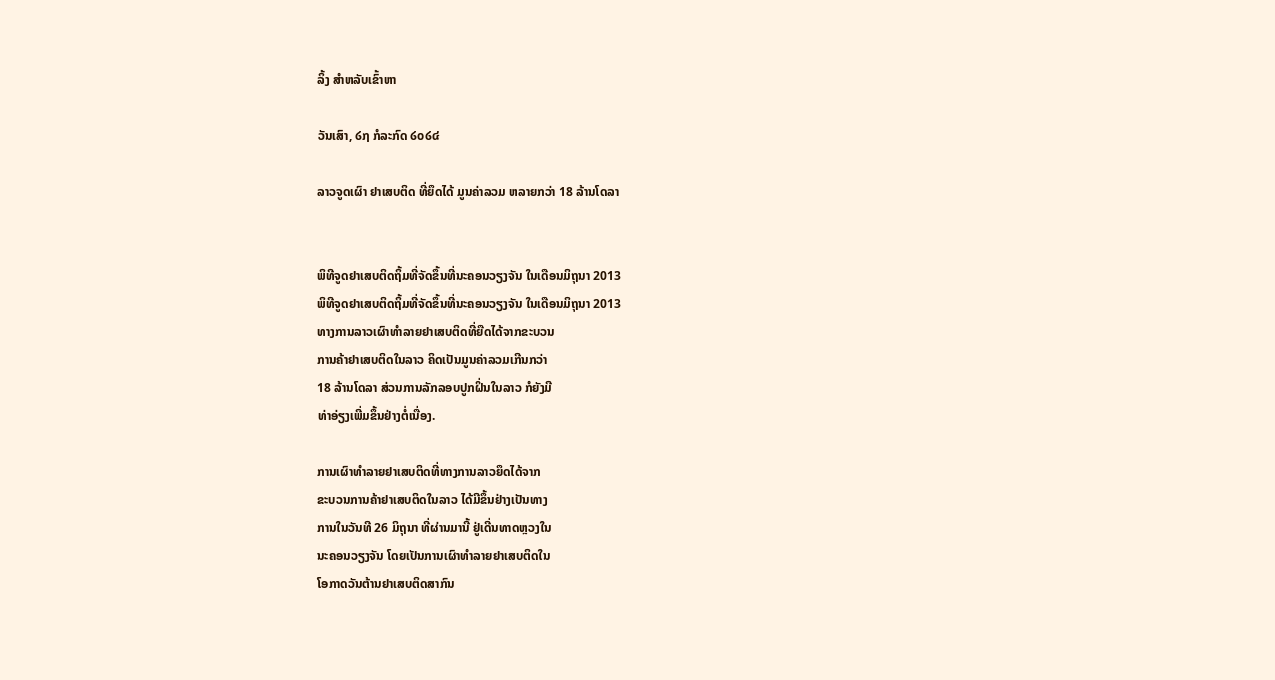ລິ້ງ ສຳຫລັບເຂົ້າຫາ

ວັນເສົາ, ໒໗ ກໍລະກົດ ໒໐໒໔

ລາວຈູດເຜົາ ຢາເສບຕິດ ທີ່ຍຶດໄດ້ ມູນຄ່າລວມ ຫລາຍກວ່າ 18 ລ້ານໂດລາ


ພິທີຈູດຢາເສບຕິດຖິ້ມທີ່ຈັດຂຶ້ນທີ່ນະຄອນວຽງຈັນ ໃນເດືອນມິຖຸນາ 2013
ພິທີຈູດຢາເສບຕິດຖິ້ມທີ່ຈັດຂຶ້ນທີ່ນະຄອນວຽງຈັນ ໃນເດືອນມິຖຸນາ 2013
ທາງການລາວເຜົາທໍາລາຍຢາເສບຕິດທີ່ຍືດໄດ້ຈາກຂະບວນ
ການຄ້າຢາເສບຕິດໃນລາວ ຄິດເປັນມູນຄ່າລວມເກີນກວ່າ
18 ລ້ານໂດລາ ສ່ວນການລັກລອບປູກຝິ່ນໃນລາວ ກໍຍັງມີ
ທ່າອ່ຽງເພີ່ມຂຶ້ນຢ່າງຕໍ່ເນື່ອງ.

ການເຜົາທໍາລາຍຢາເສບຕິດທີ່ທາງການລາວຍຶດໄດ້ຈາກ
ຂະບວນການຄ້າຢາເສບຕິດໃນລາວ ໄດ້ມີຂຶ້ນຢ່າງເປັນທາງ
ການໃນວັນທີ 26 ມິຖຸນາ ທີ່ຜ່ານມານີ້ ຢູ່ເດີ່ນທາດຫຼວງໃນ
ນະຄອນວຽງຈັນ ໂດຍເປັນການເຜົາທໍາລາຍຢາເສບຕິດໃນ
ໂອກາດວັນຕ້ານຢາເສບຕິດສາກົນ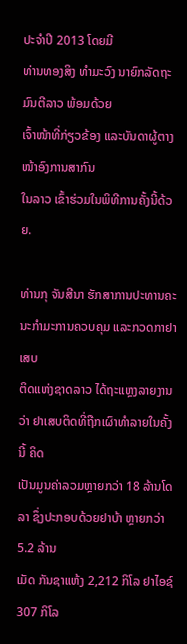ປະຈໍາປີ 2013 ໂດຍມີ
ທ່ານທອງສິງ ທໍາມະວົງ ນາຍົກລັດຖະມົນຕີລາວ ພ້ອມດ້ວຍ
ເຈົ້າໜ້າທີ່ກ່ຽວຂ້ອງ ແລະບັນດາຜູ້ຕາງໜ້າອົງການສາກົນ
ໃນລາວ ເຂົ້າຮ່ວມໃນພິທີການຄັ້ງນີ້ດ້ວຍ.

ທ່ານກຸ ຈັນສີນາ ຮັກສາການປະທານຄະນະກໍາມະການຄວບຄຸມ ແລະກວດກາຢາເສບ
ຕິດແຫ່ງຊາດລາວ ໄດ້ຖະແຫຼງລາຍງານວ່າ ຢາເສບຕິດທີ່ຖືກເຜົາທໍາລາຍໃນຄັ້ງນີ້ ຄິດ
ເປັນມູນຄ່າລວມຫຼາຍກວ່າ 18 ລ້ານໂດລາ ຊຶ່ງປະກອບດ້ວຍຢາບ້າ ຫຼາຍກວ່າ 5.2 ລ້ານ
ເມັດ ກັນຊາແຫ້ງ 2,212 ກິໂລ ຢາໄອຊ໌ 307 ກິໂລ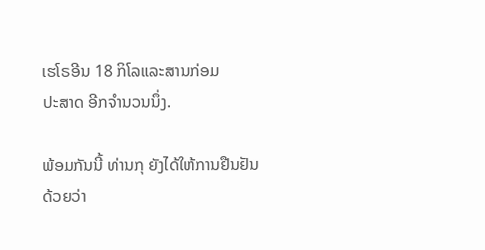ເຮໂຣອີນ 18 ກິໂລແລະສານກ່ອມ
ປະສາດ ອີກຈໍານວນນຶ່ງ.

ພ້ອມກັນນີ້ ທ່ານກຸ ຍັງໄດ້ໃຫ້ການຢືນຢັນດ້ວຍວ່າ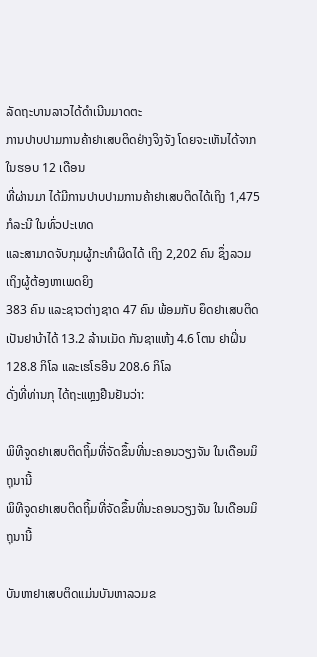ລັດຖະບານລາວໄດ້ດໍາເນີນມາດຕະ
ການປາບປາມການຄ້າຢາເສບຕິດຢ່າງຈິງຈັງ ໂດຍຈະເຫັນໄດ້ຈາກໃນຮອບ 12 ເດືອນ
ທີ່ຜ່ານມາ ໄດ້ມີການປາບປາມການຄ້າຢາເສບຕິດໄດ້ເຖິງ 1,475 ກໍລະນີ ໃນທົ່ວປະເທດ
ແລະສາມາດຈັບກຸມຜູ້ກະທໍາຜິດໄດ້ ເຖິງ 2,202 ຄົນ ຊຶ່ງລວມເຖິງຜູ້ຕ້ອງຫາເພດຍິງ
383 ຄົນ ແລະຊາວຕ່າງຊາດ 47 ຄົນ ພ້ອມກັບ ຍຶດຢາເສບຕິດເປັນຢາບ້າໄດ້ 13.2 ລ້ານເມັດ ກັນຊາແຫ້ງ 4.6 ໂຕນ ຢາຝິ່ນ 128.8 ກິໂລ ແລະເຮໂຣອີນ 208.6 ກິໂລ
ດັ່ງທີ່ທ່ານກຸ ໄດ້ຖະແຫຼງຢືນຢັນວ່າ:

ພິທີຈູດຢາເສບຕິດຖິ້ມທີ່ຈັດຂຶ້ນທີ່ນະຄອນວຽງຈັນ ໃນເດືອນມິຖຸນານີ້
ພິທີຈູດຢາເສບຕິດຖິ້ມທີ່ຈັດຂຶ້ນທີ່ນະຄອນວຽງຈັນ ໃນເດືອນມິຖຸນານີ້

ບັນຫາຢາເສບຕິດແມ່ນບັນຫາລວມຂ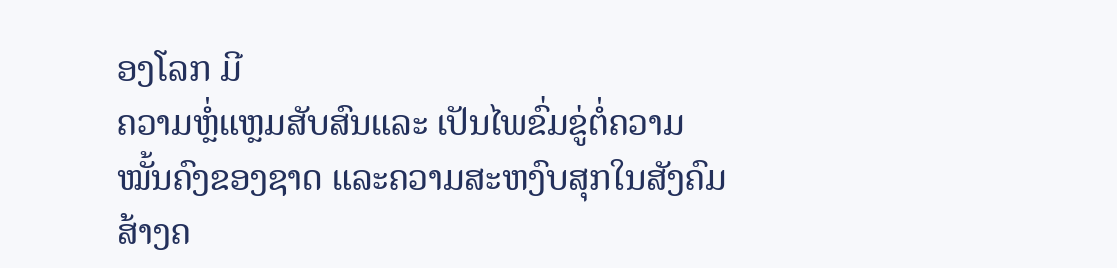ອງໂລກ ມີ
ຄວາມຫຼໍ່ແຫຼມສັບສົນແລະ ເປັນໄພຂົ່ມຂູ່ຕໍ່ຄວາມ
ໝັ້ນຄົງຂອງຊາດ ແລະຄວາມສະຫງົບສຸກໃນສັງຄົມ
ສ້າງຄ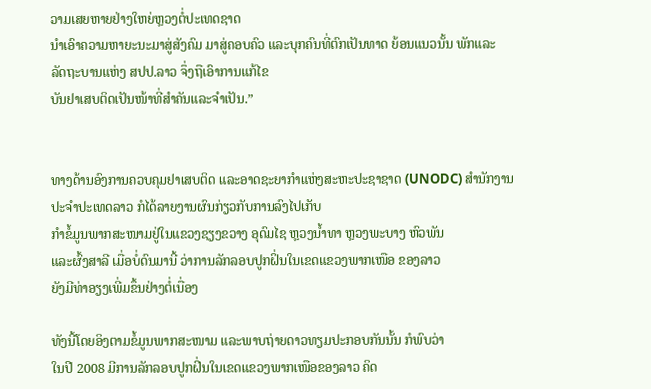ວາມເສຍຫາຍຢ່າງໃຫຍ່ຫຼວງຕໍ່ປະເທດຊາດ
ນໍາເອົາຄວາມຫາຍະນະມາສູ່ສັງຄົມ ມາສູ່ຄອບຄົວ ແລະບຸກຄົນທີ່ຕົກເປັນທາດ ຍ້ອນແນວນັ້ນ ພັກແລະ
ລັດຖະບານແຫ່ງ ສປປ.ລາວ ຈຶ່ງຖືເອົາການແກ້ໄຂ
ບັນຢາເສບຕິດເປັນໜ້າທີ່ສໍາຄັນແລະຈໍາເປັນ.”


ທາງດ້ານອົງການຄວບຄຸມຢາເສບຕິດ ແລະອາດຊະຍາກໍາແຫ່ງສະຫະປະຊາຊາດ (UNODC) ສໍານັກງານປະຈໍາປະເທດລາວ ກໍໄດ້ລາຍງານຜົນກ່ຽວກັບການລົງໄປເກັບ
ກໍາຂໍ້ມູນພາກສະໜາມຢູ່ໃນແຂວງຊຽງຂວາງ ອຸດົມໄຊ ຫຼວງນໍ້າທາ ຫຼວງພະບາງ ຫົວພັນ
ແລະຜົ້ງສາລີ ເມື່ອບໍ່ດົນມານີ້ ວ່າການລັກລອບປູກຝິ່ນໃນເຂດແຂວງພາກເໜືອ ຂອງລາວ
ຍັງມີທ່າອຽງເພີ່ມຂຶ້ນຢ່າງຕໍ່ເນື່ອງ

ທັງນີ້ໂດຍອິງຕາມຂໍ້ມູນພາກສະໜາມ ແລະພາບຖ່າຍດາວທຽມປະກອບກັນນັ້ນ ກໍພົບວ່າ
ໃນປີ 2008 ມີການລັກລອບປູກຝິ່ນໃນເຂດແຂວງພາກເໜືອຂອງລາວ ຄິດ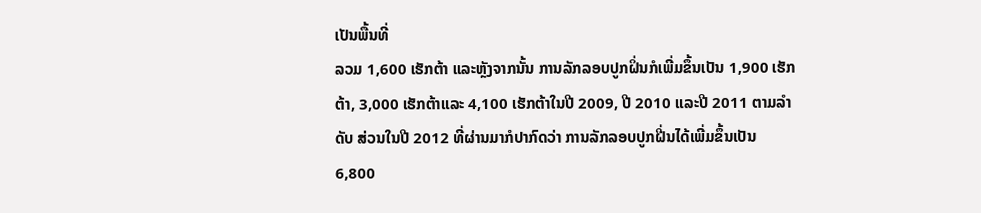ເປັນພື້ນທີ່
ລວມ 1,600 ເຮັກຕ້າ ແລະຫຼັງຈາກນັ້ນ ການລັກລອບປູກຝິ່ນກໍເພີ່ມຂຶ້ນເປັນ 1,900 ເຮັກ
ຕ້າ, 3,000 ເຮັກຕ້າແລະ 4,100 ເຮັກຕ້າໃນປີ 2009, ປີ 2010 ແລະປີ 2011 ຕາມລໍາ
ດັບ ສ່ວນໃນປີ 2012 ທີ່ຜ່ານມາກໍປາກົດວ່າ ການລັກລອບປູກຝີ່ນໄດ້ເພີ່ມຂຶ້ນເປັນ
6,800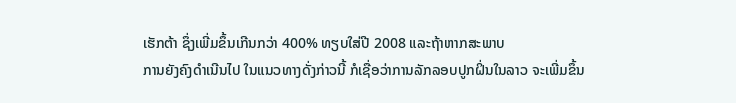ເຮັກຕ້າ ຊຶ່ງເພີ່ມຂຶ້ນເກີນກວ່າ 400% ທຽບໃສ່ປີ 2008 ແລະຖ້າຫາກສະພາບ
ການຍັງຄົງດໍາເນີນໄປ ໃນແນວທາງດັ່ງກ່າວນີ້ ກໍເຊື່ອວ່າການລັກລອບປູກຝິ່ນໃນລາວ ຈະເພີ່ມຂຶ້ນ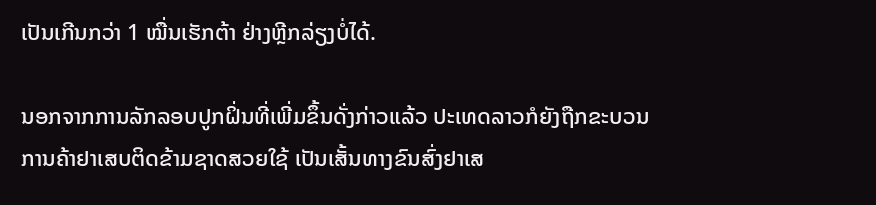ເປັນເກີນກວ່າ 1 ໝື່ນເຮັກຕ້າ ຢ່າງຫຼີກລ່ຽງບໍ່ໄດ້.

ນອກຈາກການລັກລອບປູກຝິ່ນທີ່ເພີ່ມຂຶ້ນດັ່ງກ່າວແລ້ວ ປະເທດລາວກໍຍັງຖືກຂະບວນ
ການຄ້າຢາເສບຕິດຂ້າມຊາດສວຍໃຊ້ ເປັນເສັ້ນທາງຂົນສົ່ງຢາເສ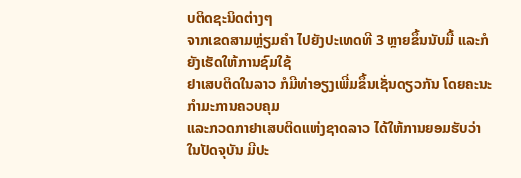ບຕິດຊະນິດຕ່າງໆ
ຈາກເຂດສາມຫຼ່ຽມຄໍາ ໄປຍັງປະເທດທີ 3 ຫຼາຍຂຶ້ນນັບມື້ ແລະກໍຍັງເຮັດໃຫ້ການຊົມໃຊ້
ຢາເສບຕິດໃນລາວ ກໍມີທ່າອຽງເພີ່ມຂຶ້ນເຊັ່ນດຽວກັນ ໂດຍຄະນະກໍາມະການຄວບຄຸມ
ແລະກວດກາຢາເສບຕິດແຫ່ງຊາດລາວ ໄດ້ໃຫ້ການຍອມຮັບວ່າ ໃນປັດຈຸບັນ ມີປະ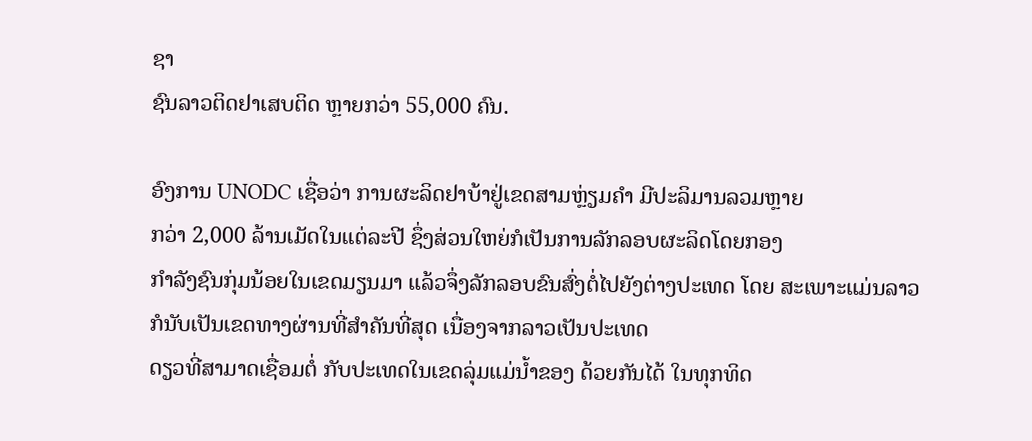ຊາ
ຊົນລາວຕິດຢາເສບຕິດ ຫຼາຍກວ່າ 55,000 ຄົນ.

ອົງການ UNODC ເຊື່ອວ່າ ການຜະລິດຢາບ້າຢູ່ເຂດສາມຫຼ່ຽມຄໍາ ມີປະລິມານລວມຫຼາຍ
ກວ່າ 2,000 ລ້ານເມັດໃນແຕ່ລະປີ ຊຶ່ງສ່ວນໃຫຍ່ກໍເປັນການລັກລອບຜະລິດໂດຍກອງ
ກໍາລັງຊົນກຸ່ມນ້ອຍໃນເຂດມຽນມາ ແລ້ວຈຶ່ງລັກລອບຂົນສົ່ງຕໍ່ໄປຍັງຕ່າງປະເທດ ໂດຍ ສະເພາະແມ່ນລາວ ກໍນັບເປັນເຂດທາງຜ່ານທີ່ສໍາຄັນທີ່ສຸດ ເນື່ອງຈາກລາວເປັນປະເທດ
ດຽວທີ່ສາມາດເຊື່ອມຕໍ່ ກັບປະເທດໃນເຂດລຸ່ມແມ່ນໍ້າຂອງ ດ້ວຍກັນໄດ້ ໃນທຸກທິດ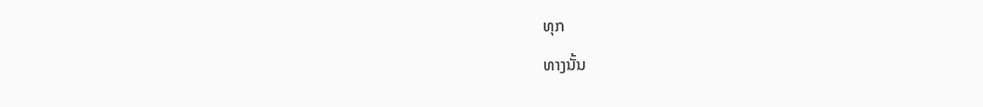ທຸກ
ທາງນັ້ນ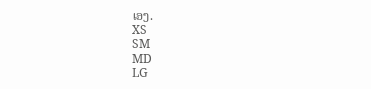ເອງ.
XS
SM
MD
LG